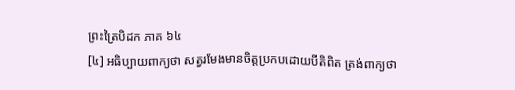ព្រះត្រៃបិដក ភាគ ៦៤
[៤] អធិប្បាយពាក្យថា សត្វរមែងមានចិត្តប្រកបដោយបីតិពិត ត្រង់ពាក្យថា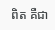ពិត គឺជា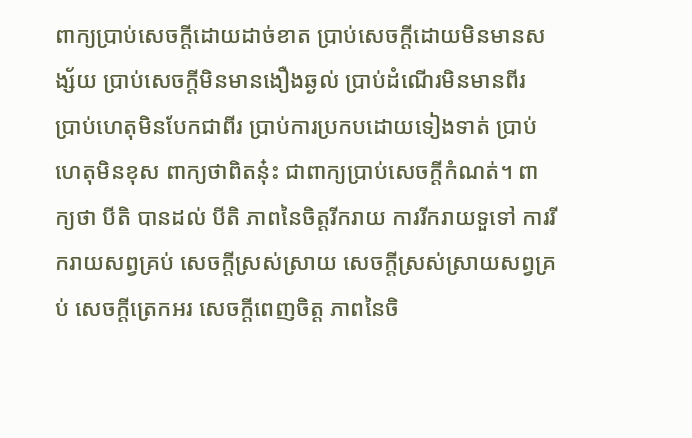ពាក្យប្រាប់សេចក្តីដោយដាច់ខាត ប្រាប់សេចក្តីដោយមិនមានសង្ស័យ ប្រាប់សេចក្តីមិនមានងឿងឆ្ងល់ ប្រាប់ដំណើរមិនមានពីរ ប្រាប់ហេតុមិនបែកជាពីរ ប្រាប់ការប្រកបដោយទៀងទាត់ ប្រាប់ហេតុមិនខុស ពាក្យថាពិតនុ៎ះ ជាពាក្យប្រាប់សេចក្តីកំណត់។ ពាក្យថា បីតិ បានដល់ បីតិ ភាពនៃចិត្តរីករាយ ការរីករាយទួទៅ ការរីករាយសព្វគ្រប់ សេចក្តីស្រស់ស្រាយ សេចក្តីស្រស់ស្រាយសព្វគ្រប់ សេចក្តីត្រេកអរ សេចក្តីពេញចិត្ត ភាពនៃចិ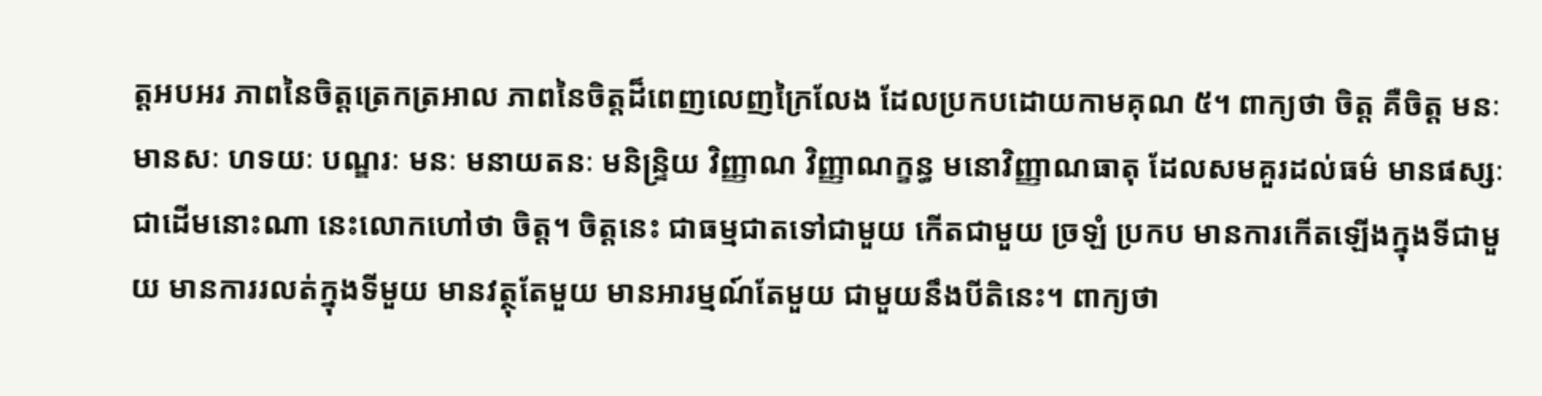ត្តអបអរ ភាពនៃចិត្តត្រេកត្រអាល ភាពនៃចិត្តដ៏ពេញលេញក្រៃលែង ដែលប្រកបដោយកាមគុណ ៥។ ពាក្យថា ចិត្ត គឺចិត្ត មនៈ មានសៈ ហទយៈ បណ្ឌរៈ មនៈ មនាយតនៈ មនិន្រ្ទិយ វិញ្ញាណ វិញ្ញាណក្ខន្ធ មនោវិញ្ញាណធាតុ ដែលសមគួរដល់ធម៌ មានផស្សៈជាដើមនោះណា នេះលោកហៅថា ចិត្ត។ ចិត្តនេះ ជាធម្មជាតទៅជាមួយ កើតជាមួយ ច្រឡំ ប្រកប មានការកើតឡើងក្នុងទីជាមួយ មានការរលត់ក្នុងទីមួយ មានវត្ថុតែមួយ មានអារម្មណ៍តែមួយ ជាមួយនឹងបីតិនេះ។ ពាក្យថា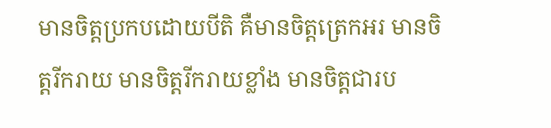មានចិត្តប្រកបដោយបីតិ គឺមានចិត្តត្រេកអរ មានចិត្តរីករាយ មានចិត្តរីករាយខ្លាំង មានចិត្តជារប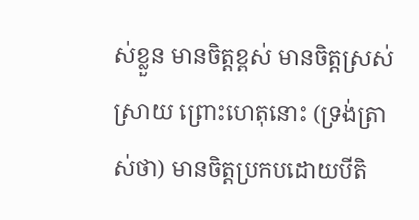ស់ខ្លួន មានចិត្តខ្ពស់ មានចិត្តស្រស់ស្រាយ ព្រោះហេតុនោះ (ទ្រង់ត្រាស់ថា) មានចិត្តប្រកបដោយបីតិ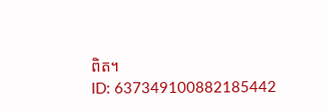ពិត។
ID: 637349100882185442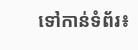ទៅកាន់ទំព័រ៖